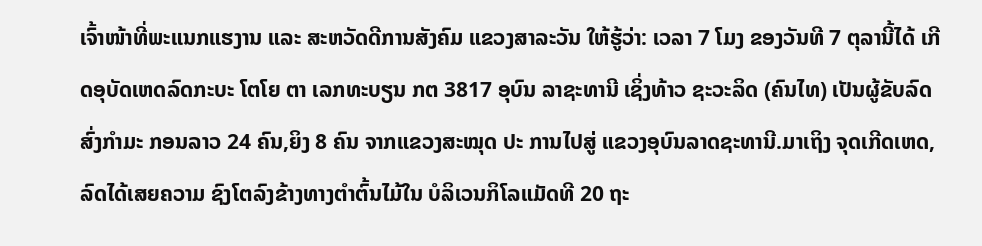ເຈົ້າໜ້າທີ່ພະແນກແຮງານ ແລະ ສະຫວັດດີການສັງຄົມ ແຂວງສາລະວັນ ໃຫ້ຮູ້ວ່າ: ເວລາ 7 ໂມງ ຂອງວັນທີ 7 ຕຸລານີ້ໄດ້ ເກີດອຸບັດເຫດລົດກະບະ ໂຕໂຍ ຕາ ເລກທະບຽນ ກຕ 3817 ອຸບົນ ລາຊະທານີ ເຊິ່ງທ້າວ ຊະວະລິດ (ຄົນໄທ) ເປັນຜູ້ຂັບລົດສົ່ງກຳມະ ກອນລາວ 24 ຄົນ,ຍິງ 8 ຄົນ ຈາກແຂວງສະໝຸດ ປະ ການໄປສູ່ ແຂວງອຸບົນລາດຊະທານີ.ມາເຖິງ ຈຸດເກີດເຫດ,ລົດໄດ້ເສຍຄວາມ ຊົງໂຕລົງຂ້າງທາງຕຳຕົ້ນໄມ້ໃນ ບໍລິເວນກິໂລແມັດທີ 20 ຖະ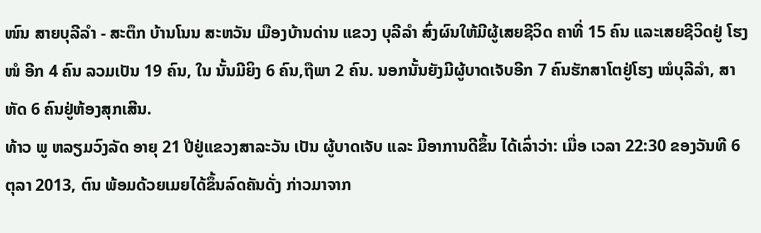ໜົນ ສາຍບຸລີລຳ - ສະຕຶກ ບ້ານໂນນ ສະຫວັນ ເມືອງບ້ານດ່ານ ແຂວງ ບຸລີລຳ ສົ່ງຜົນໃຫ້ມີຜູ້ເສຍຊີວິດ ຄາທີ່ 15 ຄົນ ແລະເສຍຊີວິດຢູ່ ໂຮງໜໍ ອີກ 4 ຄົນ ລວມເປັນ 19 ຄົນ, ໃນ ນັ້ນມີຍິງ 6 ຄົນ,ຖືພາ 2 ຄົນ. ນອກນັ້ນຍັງມີຜູ້ບາດເຈັບອີກ 7 ຄົນຮັກສາໂຕຢູ່ໂຮງ ໝໍບຸລີລຳ, ສາຫັດ 6 ຄົນຢູ່ຫ້ອງສຸກເສີນ.
ທ້າວ ພູ ຫລຽມວົງລັດ ອາຍຸ 21 ປີຢູ່ແຂວງສາລະວັນ ເປັນ ຜູ້ບາດເຈັບ ແລະ ມີອາການດີຂຶ້ນ ໄດ້ເລົ່າວ່າ: ເມື່ອ ເວລາ 22:30 ຂອງວັນທີ 6 ຕຸລາ 2013, ຕົນ ພ້ອມດ້ວຍເມຍໄດ້ຂຶ້ນລົດຄັນດັ່ງ ກ່າວມາຈາກ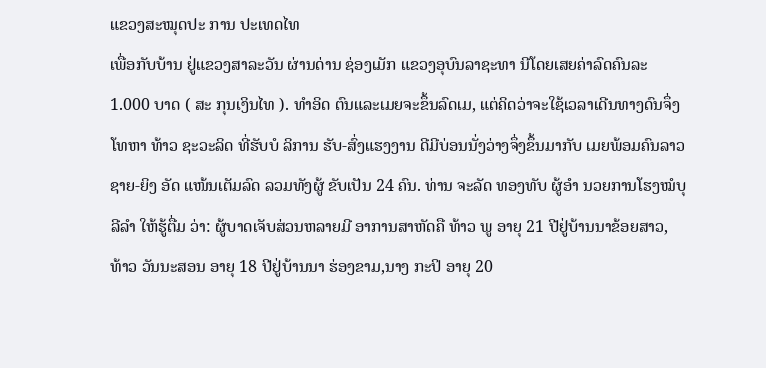ແຂວງສະໝຸດປະ ການ ປະເທດໄທ
ເພື່ອກັບບ້ານ ຢູ່ແຂວງສາລະວັນ ຜ່ານດ່ານ ຊ່ອງເມັກ ແຂວງອຸບົນລາຊະທາ ນີໂດຍເສຍຄ່າລົດຄົນລະ 1.000 ບາດ ( ສະ ກຸນເງິນໄທ ). ທຳອິດ ຕົນແລະເມຍຈະຂຶ້ນລົດເມ, ແຕ່ຄິດວ່າຈະໃຊ້ເວລາເດີນທາງດົນຈຶ່ງໂທຫາ ທ້າວ ຊະວະລິດ ທີ່ຮັບບໍ ລິການ ຮັບ-ສົ່ງແຮງງານ ດີມີບ່ອນນັ່ງວ່າງຈຶ່ງຂຶ້ນມາກັບ ເມຍພ້ອມຄົນລາວຊາຍ-ຍິງ ອັດ ແໜ້ນເຕັມລົດ ລວມທັງຜູ້ ຂັບເປັນ 24 ຄົນ. ທ່ານ ຈະລັດ ທອງທັບ ຜູ້ອຳ ນວຍການໂຮງໝໍບຸລີລຳ ໃຫ້ຮູ້ຕື່ມ ວ່າ: ຜູ້ບາດເຈັບສ່ວນຫລາຍມີ ອາການສາຫັດຄື ທ້າວ ພູ ອາຍຸ 21 ປີຢູ່ບ້ານນາຂ້ອຍສາວ,ທ້າວ ວັນນະສອນ ອາຍຸ 18 ປີຢູ່ບ້ານນາ ຮ່ອງຂາມ,ນາງ ກະປິ ອາຍຸ 20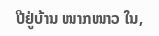ປີຢູ່ບ້ານ ໜາກໜາວ ໃນ,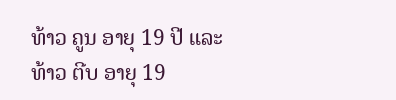ທ້າວ ຄູນ ອາຍຸ 19 ປີ ແລະ ທ້າວ ຕີບ ອາຍຸ 19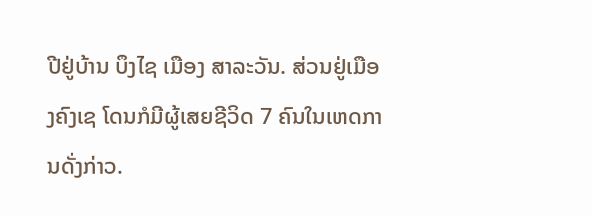ປີຢູ່ບ້ານ ບຶງໄຊ ເມືອງ ສາລະວັນ. ສ່ວນຢູ່ເມືອງຄົງເຊ ໂດນກໍມີຜູ້ເສຍຊີວິດ 7 ຄົນໃນເຫດການດັ່ງກ່າວ.